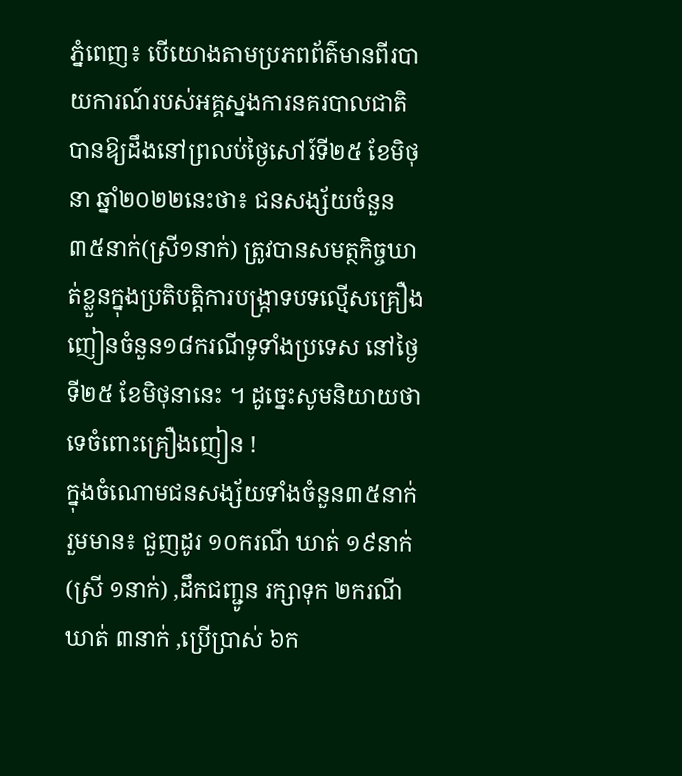ភ្នំពេញ៖ បើយោងតាមប្រភពព័ត៌មានពីរបាយការណ៍របស់អគ្គស្នងការនគរបាលជាតិ បានឱ្យដឹងនៅព្រលប់ថ្ងៃសៅរ៍ទី២៥ ខែមិថុនា ឆ្នាំ២០២២នេះថា៖ ជនសង្ស័យចំនួន៣៥នាក់(ស្រី១នាក់) ត្រូវបានសមត្ថកិច្ចឃាត់ខ្លួនក្នុងប្រតិបត្តិការបង្ក្រាទបទល្មើសគ្រឿងញៀនចំនួន១៨ករណីទូទាំងប្រទេស នៅថ្ងៃទី២៥ ខែមិថុនានេះ ។ ដូច្នេះសូមនិយាយថាទេចំពោះគ្រឿងញៀន !
ក្នុងចំណោមជនសង្ស័យទាំងចំនួន៣៥នាក់ រួមមាន៖ ជួញដូរ ១០ករណី ឃាត់ ១៩នាក់(ស្រី ១នាក់) ,ដឹកជញ្ជូន រក្សាទុក ២ករណី ឃាត់ ៣នាក់ ,ប្រើប្រាស់ ៦ក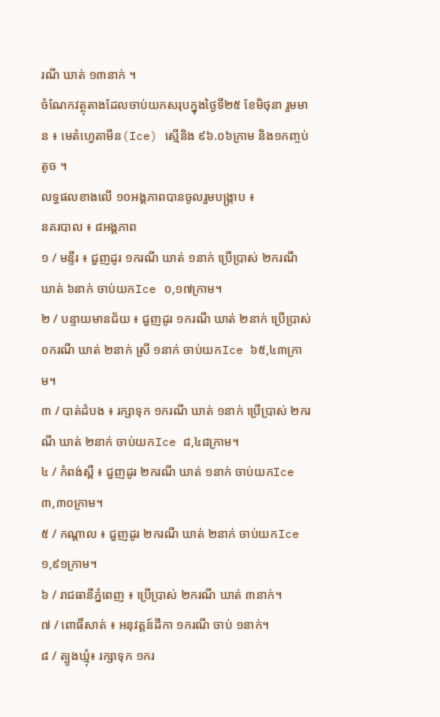រណី ឃាត់ ១៣នាក់ ។
ចំណែកវត្ថុតាងដែលចាប់យកសរុបក្នុងថ្ងៃទី២៥ ខែមិថុនា រួមមាន ៖ មេតំហ្វេតាមីន(Ice) ស្មេីនិង ៩៦.០៦ក្រាម និង១កញ្ចប់តូច ។
លទ្ធផលខាងលើ ១០អង្គភាពបានចូលរួមបង្ក្រាប ៖
នគរបាល ៖ ៨អង្គភាព
១ / មន្ទីរ ៖ ជួញដូរ ១ករណី ឃាត់ ១នាក់ ប្រើប្រាស់ ២ករណី ឃាត់ ៦នាក់ ចាប់យកIce ០,១៧ក្រាម។
២ / បន្ទាយមានជ័យ ៖ ជួញដូរ ១ករណី ឃាត់ ២នាក់ ប្រើប្រាស់ ០ករណី ឃាត់ ២នាក់ ស្រី ១នាក់ ចាប់យកIce ៦៥,៤៣ក្រាម។
៣ / បាត់ដំបង ៖ រក្សាទុក ១ករណី ឃាត់ ១នាក់ ប្រើប្រាស់ ២ករណី ឃាត់ ២នាក់ ចាប់យកIce ៨,៤៨ក្រាម។
៤ / កំពង់ស្ពឺ ៖ ជួញដូរ ២ករណី ឃាត់ ១នាក់ ចាប់យកIce ៣,៣០ក្រាម។
៥ / កណ្តាល ៖ ជួញដូរ ២ករណី ឃាត់ ២នាក់ ចាប់យកIce ១,៩១ក្រាម។
៦ / រាជធានីភ្នំពេញ ៖ ប្រើប្រាស់ ២ករណី ឃាត់ ៣នាក់។
៧ / ពោធិ៍សាត់ ៖ អនុវត្តន៍ដីកា ១ករណី ចាប់ ១នាក់។
៨ / ត្បូងឃ្មុំ៖ រក្សាទុក ១ករ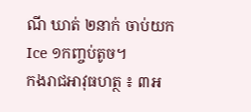ណី ឃាត់ ២នាក់ ចាប់យកIce ១កញ្ចប់តូច។
កងរាជអាវុធហត្ថ ៖ ៣អ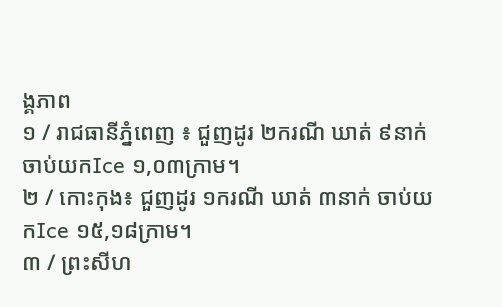ង្គភាព
១ / រាជធានីភ្នំពេញ ៖ ជួញដូរ ២ករណី ឃាត់ ៩នាក់ ចាប់យកIce ១,០៣ក្រាម។
២ / កោះកុង៖ ជួញដូរ ១ករណី ឃាត់ ៣នាក់ ចាប់យកIce ១៥,១៨ក្រាម។
៣ / ព្រះសីហ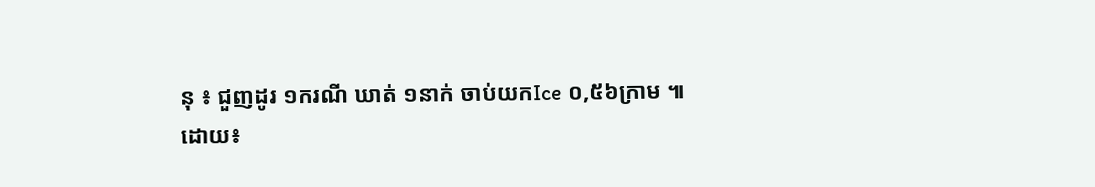នុ ៖ ជួញដូរ ១ករណី ឃាត់ ១នាក់ ចាប់យកIce ០,៥៦ក្រាម ៕
ដោយ៖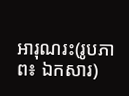អារុណរះ(រូបភាព៖ ឯកសារ)